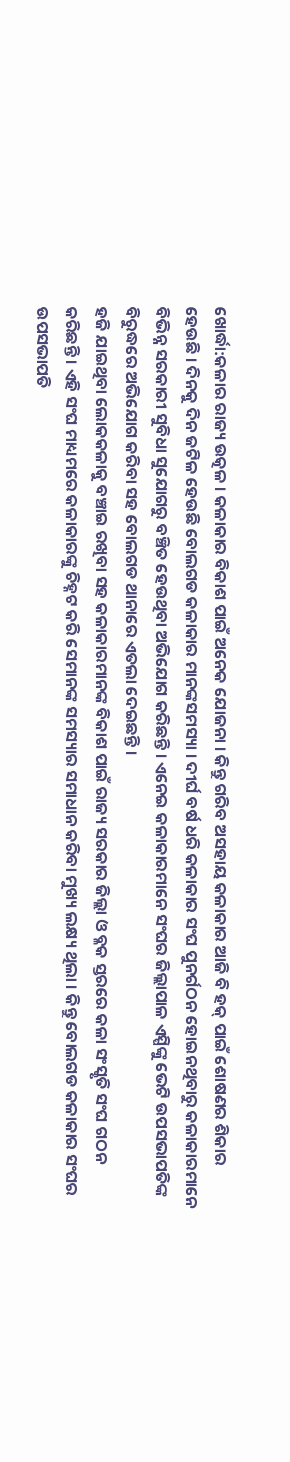ଖୋର୍ଦ୍ଧା:କଳାର ରାଜ୍ୟ ଉତ୍କଳ । କଳାକାର ବିକାଶ ପାଇଁ ଅନେକ ଯୋଜନା । କିନ୍ତୁ ଗରିବ ଅସହାୟ କଳାକାର ଆଜି ବି ହକ୍ ପାଇଁ ଶୋଷଣର ଶିକାର ହେଉଛି । ଦିନକୁ ଦିନ ଜଟିଳ ହେଉଛି ବୋଲଗଡ କଳାକାର ମାନଙ୍କସମସ୍ୟା । ଦୀର୍ଘ ବର୍ଷ ଧରି କଳାକାର ସଂଘ ପୁନର୍ଗଠନ ହୋଇନଥିବାରୁ କଳାକାରମାନେ ବିଭିନ୍ନ ସରକାରୀ ସୁବିଧା ସୁଯୋଗରୁ ବଞ୍ଚିତ ହେଉଥିବା ଅଭିଯୋଗ କରିଛନ୍ତି । ଏନେଇ କଳାକାରମାନେ ସଂଘର ଜିଲ୍ଲାପାଳ ଏସ୍ପିଙ୍କୁ ଭେଟି ଉପସଭାପତିଙ୍କ ବିରୁଦ୍ଧରେ ଅଭିଯୋଗ କରିବା ସହ ବୋଲଗଡ ଥାନାରେ ଏତଲା ଦେଇଛନ୍ତି ।
ହଜି ଯାଇଥିବା ଲୋକକଳାକୁ ବଞ୍ଚାଇ ରଖିବା ସହ କଳାକାରମାନଙ୍କ ବିକାଶ ପାଇଁ ରାଜ୍ୟ ସରକାର ଜିଲ୍ଲା ଓ ବ୍ଳକ ସ୍ତରରେ କଳା ସଂସ୍କୃତି ସଂଘ ଗଠନ କରିଛନ୍ତି । ଏହି ସଂଘ ମାଧ୍ୟମରେ କଳାକାରଙ୍କୁ ଚିହ୍ନଟ କରି ସେମାନଙ୍କ ସମସ୍ୟାର ସମାଧାନ କରିବା ମୁଖ୍ୟ ଲକ୍ଷ୍ୟ ଥିଲା । କିନ୍ତୁ ବୋଲଗଡ କଳାକାର ସଂଘର ଉପସଭାପତି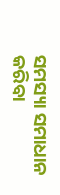ସମସ୍ୟା ସମାଧାନ କରିବା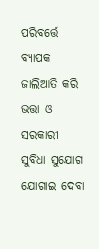ପରିବର୍ତ୍ତେ ବ୍ୟାପକ ଜାଲିଆତି କରି ଭତ୍ତା ଓ ସରକାରୀ ସୁବିଧା ସୁଯୋଗ ଯୋଗାଇ ଦେବା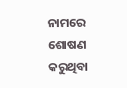ନାମରେ ଶୋଷଣ କରୁଥିବା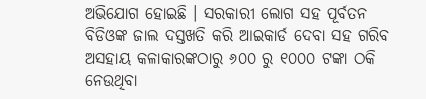ଅଭିଯୋଗ ହୋଇଛି । ସରକାରୀ ଲୋଗ ସହ ପୂର୍ବତନ ବିଡିଓଙ୍କ ଜାଲ ଦସ୍ତଖତି କରି ଆଇକାର୍ଡ ଦେବା ସହ ଗରିବ ଅସହାୟ କଳାକାରଙ୍କଠାରୁ ୬୦୦ ରୁ ୧୦୦୦ ଟଙ୍କା ଠକି ନେଉଥିବା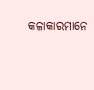କଳାକାରମାନେ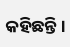କହିଛନ୍ତି ।